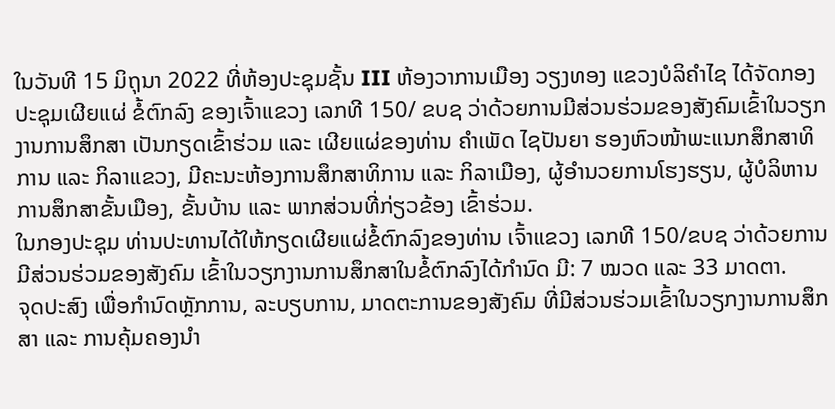ໃນວັນທີ 15 ມິຖຸນາ 2022 ທີ່ຫ້ອງປະຊຸມຊັ້ນ III ຫ້ອງວາການເມືອງ ວຽງທອງ ແຂວງບໍລິຄຳໄຊ ໄດ້ຈັດກອງປະຊຸມເຜີຍແຜ່ ຂໍ້ຕົກລົງ ຂອງເຈົ້າແຂວງ ເລກທີ 150/ ຂບຊ ວ່າດ້ວຍການມີສ່ວນຮ່ວມຂອງສັງຄົມເຂົ້າໃນວຽກງານການສຶກສາ ເປັນກຽດເຂົ້າຮ່ວມ ແລະ ເຜີຍແຜ່ຂອງທ່ານ ຄຳເພັດ ໄຊປັນຍາ ຮອງຫົວໜ້າພະແນກສຶກສາທິການ ແລະ ກິລາແຂວງ, ມີຄະນະຫ້ອງການສຶກສາທິການ ແລະ ກິລາເມືອງ, ຜູ້ອຳນວຍການໂຮງຮຽນ, ຜູ້ບໍລິຫານການສຶກສາຂັ້ນເມືອງ, ຂັ້ນບ້ານ ແລະ ພາກສ່ວນທີ່ກ່ຽວຂ້ອງ ເຂົ້າຮ່ວມ.
ໃນກອງປະຊຸມ ທ່ານປະທານໄດ້ໃຫ້ກຽດເຜີຍແຜ່ຂໍ້ຕົກລົງຂອງທ່ານ ເຈົ້າແຂວງ ເລກທີ 150/ຂບຊ ວ່າດ້ວຍການມີສ່ວນຮ່ວມຂອງສັງຄົມ ເຂົ້າໃນວຽກງານການສຶກສາໃນຂໍ້ຕົກລົງໄດ້ກຳນົດ ມີ: 7 ໝວດ ແລະ 33 ມາດຕາ.
ຈຸດປະສົງ ເພື່ອກຳນົດຫຼັກການ, ລະບຽບການ, ມາດຕະການຂອງສັງຄົມ ທີ່ມີສ່ວນຮ່ວມເຂົ້າໃນວຽກງານການສຶກສາ ແລະ ການຄຸ້ມຄອງນຳ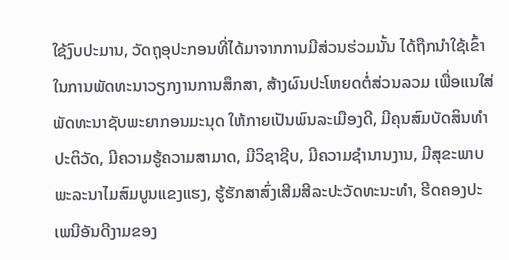ໃຊ້ງົບປະມານ, ວັດຖຸອຸປະກອນທີ່ໄດ້ມາຈາກການມີສ່ວນຮ່ວມນັ້ນ ໄດ້ຖືກນຳໃຊ້ເຂົ້າໃນການພັດທະນາວຽກງານການສຶກສາ, ສ້າງຜົນປະໂຫຍດຕໍ່ສ່ວນລວມ ເພື່ອແນໃສ່ພັດທະນາຊັບພະຍາກອນມະນຸດ ໃຫ້ກາຍເປັນພົນລະເມືອງດີ, ມີຄຸນສົມບັດສິນທຳປະຕິວັດ, ມີຄວາມຮູ້ຄວາມສາມາດ, ມີວິຊາຊີບ, ມີຄວາມຊຳນານງານ, ມີສຸຂະພາບພະລະນາໄມສົມບູນແຂງແຮງ, ຮູ້ຮັກສາສົ່ງເສີມສີລະປະວັດທະນະທຳ, ຮີດຄອງປະເພນີອັນດີງາມຂອງ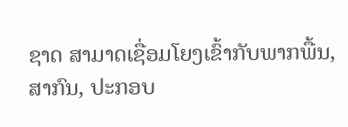ຊາດ ສາມາດເຊື່ອມໂຍງເຂົ້າກັບພາກພື້ນ, ສາກົນ, ປະກອບ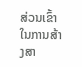ສ່ວນເຂົ້າໃນການສ້າງສາ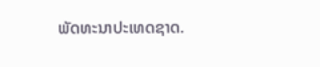ພັດທະນາປະເທດຊາດ.